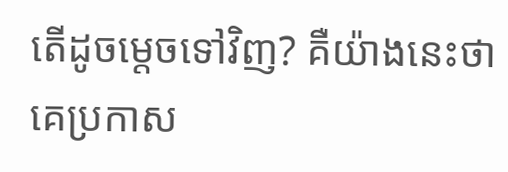តើដូចម្តេចទៅវិញ? គឺយ៉ាងនេះថា គេប្រកាស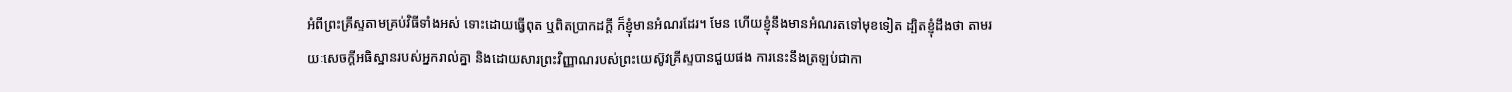អំពីព្រះគ្រីស្ទតាមគ្រប់វិធីទាំងអស់ ទោះដោយធ្វើពុត ឬពិតប្រាកដក្តី ក៏ខ្ញុំមានអំណរដែរ។ មែន ហើយខ្ញុំនឹងមានអំណរតទៅមុខទៀត ដ្បិតខ្ញុំដឹងថា តាមរយៈសេចក្តីអធិស្ឋានរបស់អ្នករាល់គ្នា និងដោយសារព្រះវិញ្ញាណរបស់ព្រះយេស៊ូវគ្រីស្ទបានជួយផង ការនេះនឹងត្រឡប់ជាកា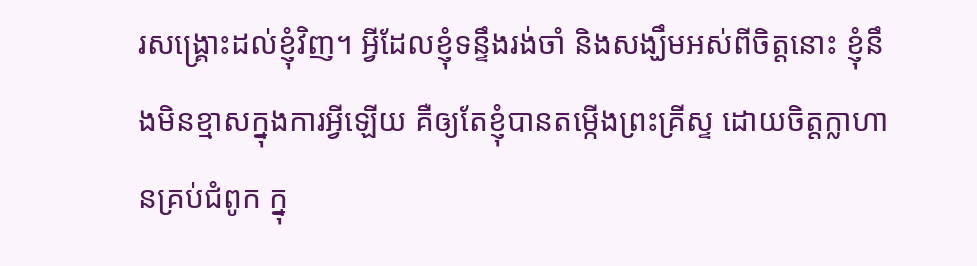រសង្គ្រោះដល់ខ្ញុំវិញ។ អ្វីដែលខ្ញុំទន្ទឹងរង់ចាំ និងសង្ឃឹមអស់ពីចិត្តនោះ ខ្ញុំនឹងមិនខ្មាសក្នុងការអ្វីឡើយ គឺឲ្យតែខ្ញុំបានតម្កើងព្រះគ្រីស្ទ ដោយចិត្តក្លាហានគ្រប់ជំពូក ក្នុ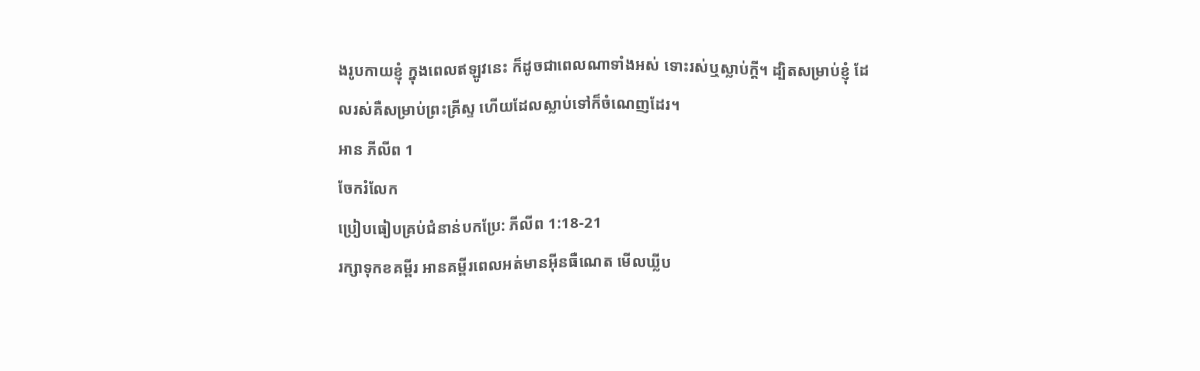ងរូបកាយខ្ញុំ ក្នុងពេលឥឡូវនេះ ក៏ដូចជាពេលណាទាំងអស់ ទោះរស់ឬស្លាប់ក្តី។ ដ្បិតសម្រាប់ខ្ញុំ ដែលរស់គឺសម្រាប់ព្រះគ្រីស្ទ ហើយដែលស្លាប់ទៅក៏ចំណេញដែរ។
អាន ភីលីព 1
ចែករំលែក
ប្រៀបធៀបគ្រប់ជំនាន់បកប្រែ: ភីលីព 1:18-21
រក្សាទុកខគម្ពីរ អានគម្ពីរពេលអត់មានអ៊ីនធឺណេត មើលឃ្លីប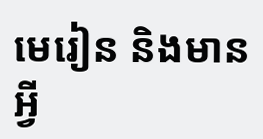មេរៀន និងមានអ្វី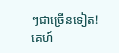ៗជាច្រើនទៀត!
គេហ៍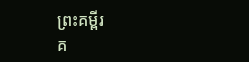ព្រះគម្ពីរ
គ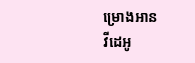ម្រោងអាន
វីដេអូ